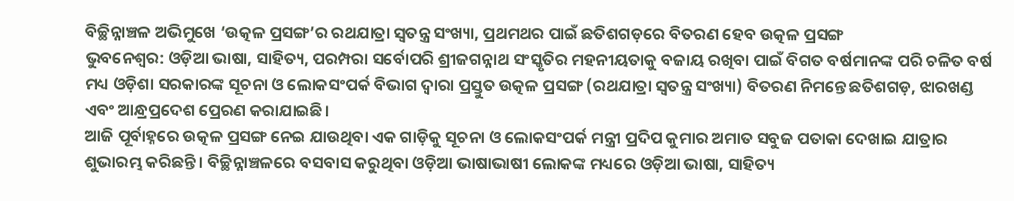ବିଚ୍ଛିନ୍ନାଞ୍ଚଳ ଅଭିମୁଖେ ‘ଉତ୍କଳ ପ୍ରସଙ୍ଗ’ର ରଥଯାତ୍ରା ସ୍ୱତନ୍ତ୍ର ସଂଖ୍ୟା, ପ୍ରଥମଥର ପାଇଁ ଛତିଶଗଡ଼ରେ ବିତରଣ ହେବ ଉତ୍କଳ ପ୍ରସଙ୍ଗ
ଭୁବନେଶ୍ୱର: ଓଡ଼ିଆ ଭାଷା, ସାହିତ୍ୟ, ପରମ୍ପରା ସର୍ବୋପରି ଶ୍ରୀଜଗନ୍ନାଥ ସଂସ୍କୃତିର ମହନୀୟତାକୁ ବଜାୟ ରଖିବା ପାଇଁ ବିଗତ ବର୍ଷମାନଙ୍କ ପରି ଚଳିତ ବର୍ଷ ମଧ୍ୟ ଓଡ଼ିଶା ସରକାରଙ୍କ ସୂଚନା ଓ ଲୋକସଂପର୍କ ବିଭାଗ ଦ୍ୱାରା ପ୍ରସ୍ତୁତ ଉତ୍କଳ ପ୍ରସଙ୍ଗ (ରଥଯାତ୍ରା ସ୍ୱତନ୍ତ୍ର ସଂଖ୍ୟା) ବିତରଣ ନିମନ୍ତେ ଛତିଶଗଡ଼, ଝାରଖଣ୍ଡ ଏବଂ ଆନ୍ଧ୍ରପ୍ରଦେଶ ପ୍ରେରଣ କରାଯାଇଛି।
ଆଜି ପୂର୍ବାହ୍ନରେ ଉତ୍କଳ ପ୍ରସଙ୍ଗ ନେଇ ଯାଉଥିବା ଏକ ଗାଡ଼ିକୁ ସୂଚନା ଓ ଲୋକସଂପର୍କ ମନ୍ତ୍ରୀ ପ୍ରଦିପ କୁମାର ଅମାତ ସବୁଜ ପତାକା ଦେଖାଇ ଯାତ୍ରାର ଶୁଭାରମ୍ଭ କରିଛନ୍ତି । ବିଚ୍ଛିନ୍ନାଞ୍ଚଳରେ ବସବାସ କରୁଥିବା ଓଡ଼ିଆ ଭାଷାଭାଷୀ ଲୋକଙ୍କ ମଧ୍ୟରେ ଓଡ଼ିଆ ଭାଷା, ସାହିତ୍ୟ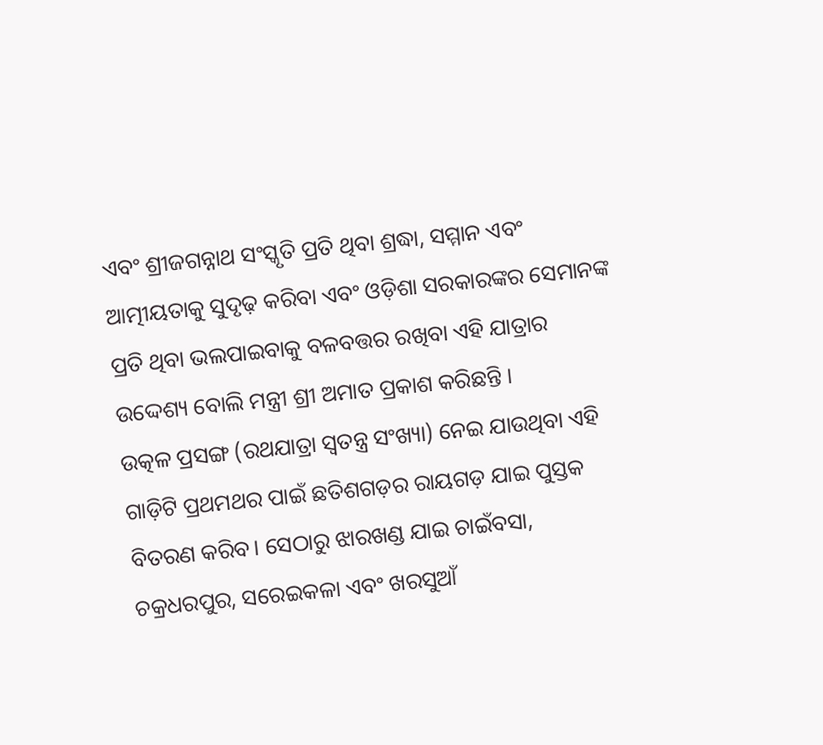ଏବଂ ଶ୍ରୀଜଗନ୍ନାଥ ସଂସ୍କୃତି ପ୍ରତି ଥିବା ଶ୍ରଦ୍ଧା, ସମ୍ମାନ ଏବଂ ଆତ୍ମୀୟତାକୁ ସୁଦୃଢ଼ କରିବା ଏବଂ ଓଡ଼ିଶା ସରକାରଙ୍କର ସେମାନଙ୍କ ପ୍ରତି ଥିବା ଭଲପାଇବାକୁ ବଳବତ୍ତର ରଖିବା ଏହି ଯାତ୍ରାର ଉଦ୍ଦେଶ୍ୟ ବୋଲି ମନ୍ତ୍ରୀ ଶ୍ରୀ ଅମାତ ପ୍ରକାଶ କରିଛନ୍ତି ।
ଉତ୍କଳ ପ୍ରସଙ୍ଗ (ରଥଯାତ୍ରା ସ୍ୱତନ୍ତ୍ର ସଂଖ୍ୟା) ନେଇ ଯାଉଥିବା ଏହି ଗାଡ଼ିଟି ପ୍ରଥମଥର ପାଇଁ ଛତିଶଗଡ଼ର ରାୟଗଡ଼ ଯାଇ ପୁସ୍ତକ ବିତରଣ କରିବ। ସେଠାରୁ ଝାରଖଣ୍ଡ ଯାଇ ଚାଇଁବସା, ଚକ୍ରଧରପୁର, ସରେଇକଳା ଏବଂ ଖରସୁଆଁ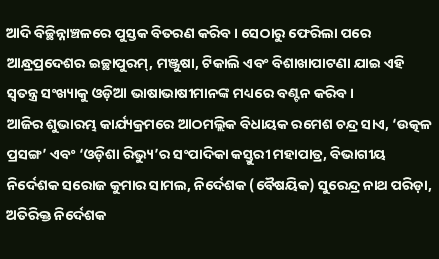ଆଦି ବିଚ୍ଛିନ୍ନାଞ୍ଚଳରେ ପୁସ୍ତକ ବିତରଣ କରିବ। ସେଠାରୁ ଫେରିଲା ପରେ ଆନ୍ଧ୍ରପ୍ରଦେଶର ଇଚ୍ଛାପୁରମ୍, ମଞ୍ଜୁଷା, ଟିକାଲି ଏବଂ ବିଶାଖାପାଟଣା ଯାଇ ଏହି ସ୍ୱତନ୍ତ୍ର ସଂଖ୍ୟାକୁ ଓଡ଼ିଆ ଭାଷାଭାଷୀମାନଙ୍କ ମଧ୍ୟରେ ବଣ୍ଟନ କରିବ।
ଆଜିର ଶୁଭାରମ୍ଭ କାର୍ଯ୍ୟକ୍ରମରେ ଆଠମଲ୍ଲିକ ବିଧାୟକ ରମେଶ ଚନ୍ଦ୍ର ସାଏ, ‘ଉତ୍କଳ ପ୍ରସଙ୍ଗ’ ଏବଂ ‘ଓଡ଼ିଶା ରିଭ୍ୟୁ’ର ସଂପାଦିକା କସ୍ତୁରୀ ମହାପାତ୍ର, ବିଭାଗୀୟ ନିର୍ଦେଶକ ସରୋଜ କୁମାର ସାମଲ, ନିର୍ଦେଶକ (ବୈଷୟିକ) ସୁରେନ୍ଦ୍ର ନାଥ ପରିଡ଼ା, ଅତିରିକ୍ତ ନିର୍ଦେଶକ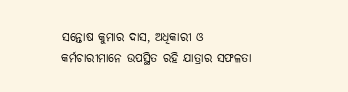ସନ୍ତୋଷ କୁମାର ଦାସ, ଅଧିକାରୀ ଓ କର୍ମଚାରୀମାନେ ଉପସ୍ଥିତ ରହି ଯାତ୍ରାର ସଫଳତା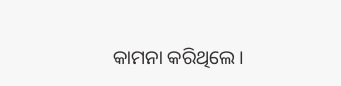କାମନା କରିଥିଲେ।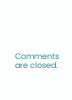Comments are closed.